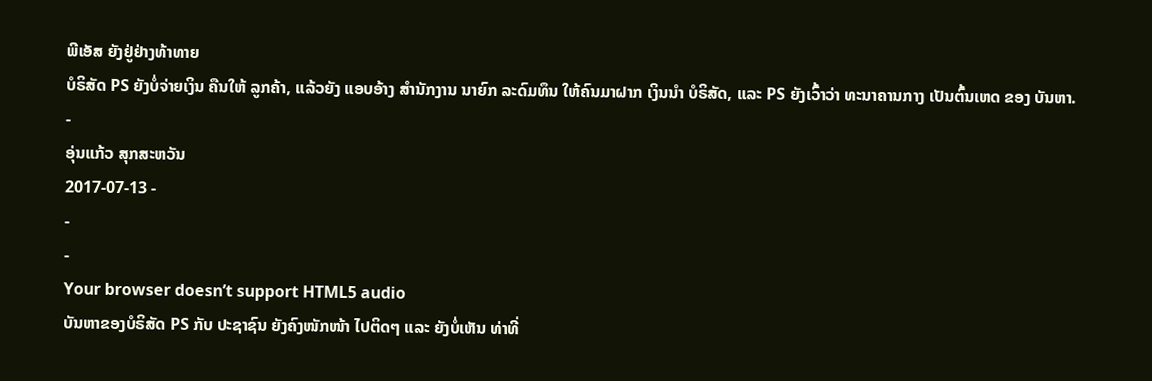ພີເອັສ ຍັງຢູ່ຢ່າງທ້າທາຍ
ບໍຣິສັດ PS ຍັງບໍ່ຈ່າຍເງິນ ຄືນໃຫ້ ລູກຄ້າ, ແລ້ວຍັງ ແອບອ້າງ ສຳນັກງານ ນາຍົກ ລະດົມທຶນ ໃຫ້ຄົນມາຝາກ ເງິນນຳ ບໍຣິສັດ, ແລະ PS ຍັງເວົ້າວ່າ ທະນາຄານກາງ ເປັນຕົ້ນເຫດ ຂອງ ບັນຫາ.
-
ອຸ່ນແກ້ວ ສຸກສະຫວັນ
2017-07-13 -
-
-
Your browser doesn’t support HTML5 audio
ບັນຫາຂອງບໍຣິສັດ PS ກັບ ປະຊາຊົນ ຍັງຄົງໜັກໜ້າ ໄປຕິດໆ ແລະ ຍັງບໍ່ເຫັນ ທ່າທີ່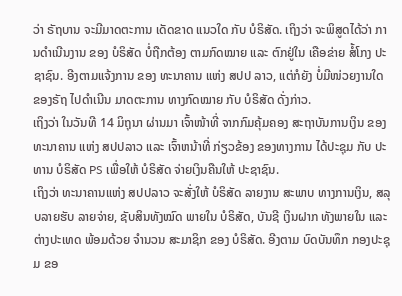ວ່າ ຣັຖບານ ຈະມີມາດຕະການ ເດັດຂາດ ແນວໃດ ກັບ ບໍຣິສັດ. ເຖິງວ່າ ຈະພິສູດໄດ້ວ່າ ການດຳເນີນງານ ຂອງ ບໍຣິສັດ ບໍ່ຖືກຕ້ອງ ຕາມກົດໝາຍ ແລະ ຕົກຢູ່ໃນ ເຄືອຂ່າຍ ສໍ້ໂກງ ປະຊາຊົນ. ອີງຕາມແຈ້ງການ ຂອງ ທະນາຄານ ແຫ່ງ ສປປ ລາວ, ແຕ່ກໍຍັງ ບໍ່ມີໜ່ວຍງານໃດ ຂອງຣັຖ ໄປດຳເນີນ ມາດຕະການ ທາງກົດໝາຍ ກັບ ບໍຣິສັດ ດັ່ງກ່າວ.
ເຖິງວ່າ ໃນວັນທີ 14 ມິຖຸນາ ຜ່ານມາ ເຈົ້າໜ້າທີ່ ຈາກກົມຄຸ້ມຄອງ ສະຖາບັນການເງິນ ຂອງ ທະນາຄານ ແຫ່ງ ສປປລາວ ແລະ ເຈົ້າຫນ້າທີ່ ກ່ຽວຂ້ອງ ຂອງທາງການ ໄດ້ປະຊຸມ ກັບ ປະທານ ບໍຣິສັດ PS ເພື່ອໃຫ້ ບໍຣິສັດ ຈ່າຍເງິນຄືນໃຫ້ ປະຊາຊົນ.
ເຖິງວ່າ ທະນາຄານແຫ່ງ ສປປລາວ ຈະສັ່ງໃຫ້ ບໍຣິສັດ ລາຍງານ ສະພາບ ທາງການເງິນ, ສລຸບລາຍຮັບ ລາຍຈ່າຍ, ຊັບສິນທັງໝົດ ພາຍໃນ ບໍຣິສັດ, ບັນຊີ ເງິນຝາກ ທັງພາຍໃນ ແລະ ຕ່າງປະເທດ ພ້ອມດ້ວຍ ຈຳນວນ ສະມາຊິກ ຂອງ ບໍຣິສັດ. ອີງຕາມ ບົດບັນທຶກ ກອງປະຊຸມ ຂອ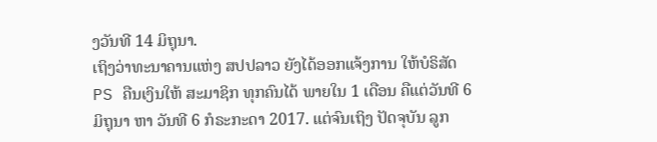ງວັນທີ 14 ມິຖຸນາ.
ເຖິງວ່າທະນາຄານແຫ່ງ ສປປລາວ ຍັງໄດ້ອອກແຈ້ງການ ໃຫ້ບໍຣິສັດ PS ຄືນເງິນໃຫ້ ສະມາຊິກ ທຸກຄົນໄດ້ ພາຍໃນ 1 ເດືອນ ຄືແຕ່ວັນທີ 6 ມິຖຸນາ ຫາ ວັນທີ 6 ກໍຣະກະດາ 2017. ແຕ່ຈົນເຖິງ ປັດຈຸບັນ ລູກ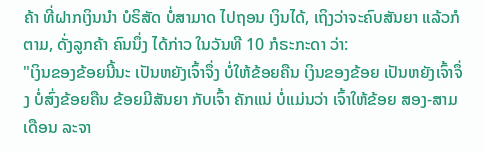ຄ້າ ທີ່ຝາກເງິນນຳ ບໍຣິສັດ ບໍ່ສາມາດ ໄປຖອນ ເງິນໄດ້, ເຖິງວ່າຈະຄົບສັນຍາ ແລ້ວກໍຕາມ, ດັ່ງລູກຄ້າ ຄົນນຶ່ງ ໄດ້ກ່າວ ໃນວັນທີ 10 ກໍຣະກະດາ ວ່າ:
"ເງິນຂອງຂ້ອຍນີ້ນະ ເປັນຫຍັງເຈົ້າຈຶ່ງ ບໍ່ໃຫ້ຂ້ອຍຄືນ ເງິນຂອງຂ້ອຍ ເປັນຫຍັງເຈົ້າຈຶ່ງ ບໍ່ສົ່ງຂ້ອຍຄືນ ຂ້ອຍມີສັນຍາ ກັບເຈົ້າ ຄັກແນ່ ບໍ່ແມ່ນວ່າ ເຈົ້າໃຫ້ຂ້ອຍ ສອງ-ສາມ ເດືອນ ລະຈາ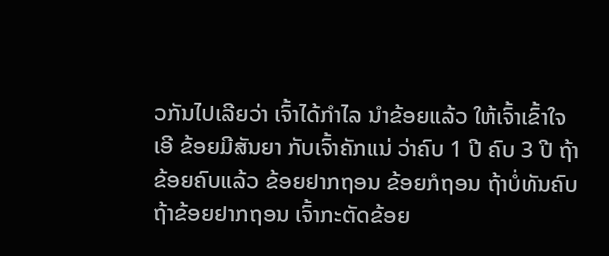ວກັນໄປເລີຍວ່າ ເຈົ້າໄດ້ກຳໄລ ນຳຂ້ອຍແລ້ວ ໃຫ້ເຈົ້າເຂົ້າໃຈ ເອີ ຂ້ອຍມີສັນຍາ ກັບເຈົ້າຄັກແນ່ ວ່າຄົບ 1 ປີ ຄົບ 3 ປີ ຖ້າຂ້ອຍຄົບແລ້ວ ຂ້ອຍຢາກຖອນ ຂ້ອຍກໍຖອນ ຖ້າບໍ່ທັນຄົບ ຖ້າຂ້ອຍຢາກຖອນ ເຈົ້າກະຕັດຂ້ອຍ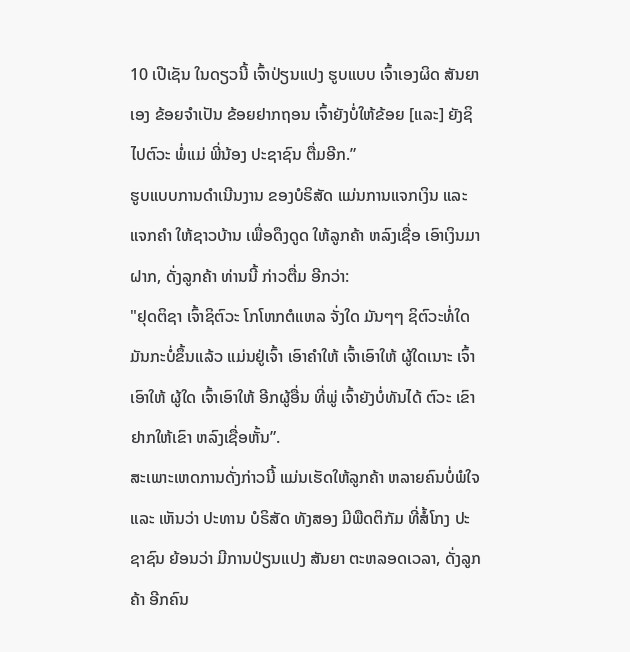10 ເປີເຊັນ ໃນດຽວນີ້ ເຈົ້າປ່ຽນແປງ ຮູບແບບ ເຈົ້າເອງຜິດ ສັນຍາເອງ ຂ້ອຍຈຳເປັນ ຂ້ອຍຢາກຖອນ ເຈົ້າຍັງບໍ່ໃຫ້ຂ້ອຍ [ແລະ] ຍັງຊິໄປຕົວະ ພໍ່ແມ່ ພີ່ນ້ອງ ປະຊາຊົນ ຕື່ມອີກ.”
ຮູບແບບການດຳເນີນງານ ຂອງບໍຣິສັດ ແມ່ນການແຈກເງິນ ແລະ ແຈກຄຳ ໃຫ້ຊາວບ້ານ ເພື່ອດຶງດູດ ໃຫ້ລູກຄ້າ ຫລົງເຊື່ອ ເອົາເງິນມາຝາກ, ດັ່ງລູກຄ້າ ທ່ານນີ້ ກ່າວຕື່ມ ອີກວ່າ:
"ຢຸດຕິຊາ ເຈົ້າຊິຕົວະ ໂກໂຫກຕໍແຫລ ຈັ່ງໃດ ມັນໆໆ ຊິຕົວະທໍ່ໃດ ມັນກະບໍ່ຂຶ້ນແລ້ວ ແມ່ນຢູ່ເຈົ້າ ເອົາຄຳໃຫ້ ເຈົ້າເອົາໃຫ້ ຜູ້ໃດເນາະ ເຈົ້າເອົາໃຫ້ ຜູ້ໃດ ເຈົ້າເອົາໃຫ້ ອີກຜູ້ອື່ນ ທີ່ພູ່ ເຈົ້າຍັງບໍ່ທັນໄດ້ ຕົວະ ເຂົາ ຢາກໃຫ້ເຂົາ ຫລົງເຊື່ອຫັ້ນ”.
ສະເພາະເຫດການດັ່ງກ່າວນີ້ ແມ່ນເຮັດໃຫ້ລູກຄ້າ ຫລາຍຄົນບໍ່ພໍໃຈ ແລະ ເຫັນວ່າ ປະທານ ບໍຣິສັດ ທັງສອງ ມີພືດຕິກັມ ທີ່ສໍ້ໂກງ ປະຊາຊົນ ຍ້ອນວ່າ ມີການປ່ຽນແປງ ສັນຍາ ຕະຫລອດເວລາ, ດັ່ງລູກຄ້າ ອີກຄົນ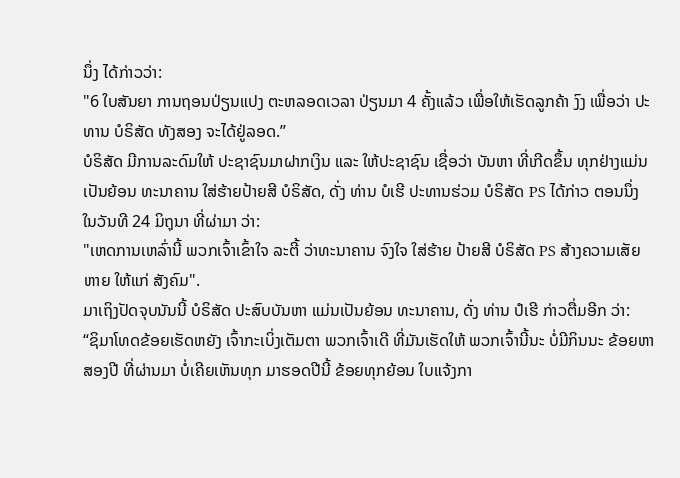ນຶ່ງ ໄດ້ກ່າວວ່າ:
"6 ໃບສັນຍາ ການຖອນປ່ຽນແປງ ຕະຫລອດເວລາ ປ່ຽນມາ 4 ຄັ້ງແລ້ວ ເພື່ອໃຫ້ເຮັດລູກຄ້າ ງົງ ເພື່ອວ່າ ປະທານ ບໍຣິສັດ ທັງສອງ ຈະໄດ້ຢູ່ລອດ.”
ບໍຣິສັດ ມີການລະດົມໃຫ້ ປະຊາຊົນມາຝາກເງິນ ແລະ ໃຫ້ປະຊາຊົນ ເຊື່ອວ່າ ບັນຫາ ທີ່ເກີດຂຶ້ນ ທຸກຢ່າງແມ່ນ ເປັນຍ້ອນ ທະນາຄານ ໃສ່ຮ້າຍປ້າຍສີ ບໍຣິສັດ, ດັ່ງ ທ່ານ ບໍເຮີ ປະທານຮ່ວມ ບໍຣິສັດ PS ໄດ້ກ່າວ ຕອນນຶ່ງ ໃນວັນທີ 24 ມິຖຸນາ ທີ່ຜ່າມາ ວ່າ:
"ເຫດການເຫລົ່ານີ້ ພວກເຈົ້າເຂົ້າໃຈ ລະຕີ້ ວ່າທະນາຄານ ຈົງໃຈ ໃສ່ຮ້າຍ ປ້າຍສີ ບໍຣິສັດ PS ສ້າງຄວາມເສັຍຫາຍ ໃຫ້ແກ່ ສັງຄົມ".
ມາເຖິງປັດຈຸບນັນນີ້ ບໍຣິສັດ ປະສົບບັນຫາ ແມ່ນເປັນຍ້ອນ ທະນາຄານ, ດັ່ງ ທ່ານ ປໍເຮີ ກ່າວຕື່ມອີກ ວ່າ:
“ຊິມາໂທດຂ້ອຍເຮັດຫຍັງ ເຈົ້າກະເບິ່ງເຕັມຕາ ພວກເຈົ້າເດີ ທີ່ມັນເຮັດໃຫ້ ພວກເຈົ້ານີ້ນະ ບໍ່ມີກິນນະ ຂ້ອຍຫາສອງປີ ທີ່ຜ່ານມາ ບໍ່ເຄີຍເຫັນທຸກ ມາຮອດປີນີ້ ຂ້ອຍທຸກຍ້ອນ ໃບແຈ້ງກາ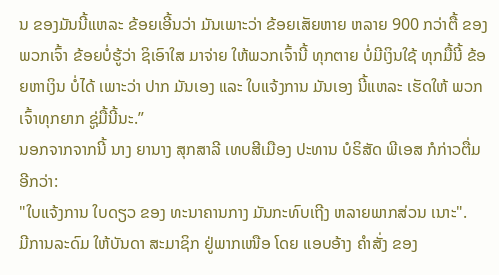ນ ຂອງມັນນີ້ແຫລະ ຂ້ອຍເອີ້ນວ່າ ມັນເພາະວ່າ ຂ້ອຍເສັຍຫາຍ ຫລາຍ 900 ກວ່າຕື້ ຂອງພວກເຈົ້າ ຂ້ອຍບໍ່ຮູ້ວ່າ ຊິເອົາໃສ ມາຈ່າຍ ໃຫ້ພວກເຈົ້ານີ້ ທຸກຕາຍ ບໍ່ມີເງິນໃຊ້ ທຸກມື້ນີ້ ຂ້ອຍຫາເງິນ ບໍ່ໄດ້ ເພາະວ່າ ປາກ ມັນເອງ ແລະ ໃບແຈ້ງການ ມັນເອງ ນີ້ແຫລະ ເຮັດໃຫ້ ພວກເຈົ້າທຸກຍາກ ຊູ່ມື້ນີ້ນະ.”
ນອກຈາກຈາກນີ້ ນາງ ຍານາງ ສຸກສາລີ ເທບສີເມືອງ ປະທານ ບໍຣິສັດ ພີເອສ ກໍກ່າວຕື່ມ ອີກວ່າ:
"ໃບແຈ້ງການ ໃບດຽວ ຂອງ ທະນາຄານກາງ ມັນກະທົບເຖີງ ຫລາຍພາກສ່ວນ ເນາະ".
ມີການລະດົມ ໃຫ້ບັນດາ ສະມາຊິກ ຢູ່ພາກເໜືອ ໂດຍ ແອບອ້າງ ຄຳສັ່ງ ຂອງ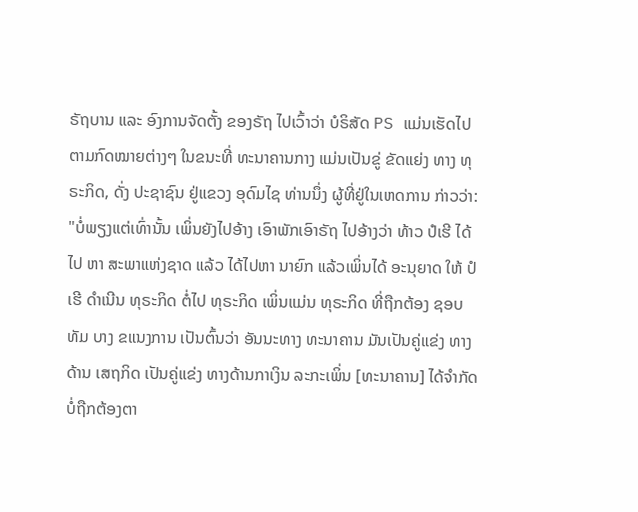ຣັຖບານ ແລະ ອົງການຈັດຕັ້ງ ຂອງຣັຖ ໄປເວົ້າວ່າ ບໍຣິສັດ PS ແມ່ນເຮັດໄປ ຕາມກົດໝາຍຕ່າງໆ ໃນຂນະທີ່ ທະນາຄານກາງ ແມ່ນເປັນຂູ່ ຂັດແຍ່ງ ທາງ ທຸຣະກິດ, ດັ່ງ ປະຊາຊົນ ຢູ່ແຂວງ ອຸດົມໄຊ ທ່ານນຶ່ງ ຜູ້ທີ່ຢູ່ໃນເຫດການ ກ່າວວ່າ:
"ບໍ່ພຽງແຕ່ເທົ່ານັ້ນ ເພິ່ນຍັງໄປອ້າງ ເອົາພັກເອົາຣັຖ ໄປອ້າງວ່າ ທ້າວ ປໍເຮີ ໄດ້ໄປ ຫາ ສະພາແຫ່ງຊາດ ແລ້ວ ໄດ້ໄປຫາ ນາຍົກ ແລ້ວເພິ່ນໄດ້ ອະນຸຍາດ ໃຫ້ ປໍເຮີ ດຳເນີນ ທຸຣະກິດ ຕໍ່ໄປ ທຸຣະກິດ ເພິ່ນແມ່ນ ທຸຣະກິດ ທີ່ຖືກຕ້ອງ ຊອບທັມ ບາງ ຂແນງການ ເປັນຕົ້ນວ່າ ອັນນະທາງ ທະນາຄານ ມັນເປັນຄູ່ແຂ່ງ ທາງດ້ານ ເສຖກິດ ເປັນຄູ່ແຂ່ງ ທາງດ້ານກາເງິນ ລະກະເພິ່ນ [ທະນາຄານ] ໄດ້ຈຳກັດ ບໍ່ຖືກຕ້ອງຕາ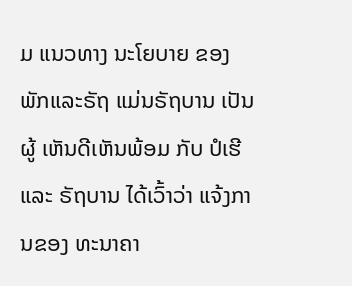ມ ແນວທາງ ນະໂຍບາຍ ຂອງ ພັກແລະຣັຖ ແມ່ນຣັຖບານ ເປັນຜູ້ ເຫັນດີເຫັນພ້ອມ ກັບ ປໍເຮີ ແລະ ຣັຖບານ ໄດ້ເວົ້າວ່າ ແຈ້ງການຂອງ ທະນາຄາ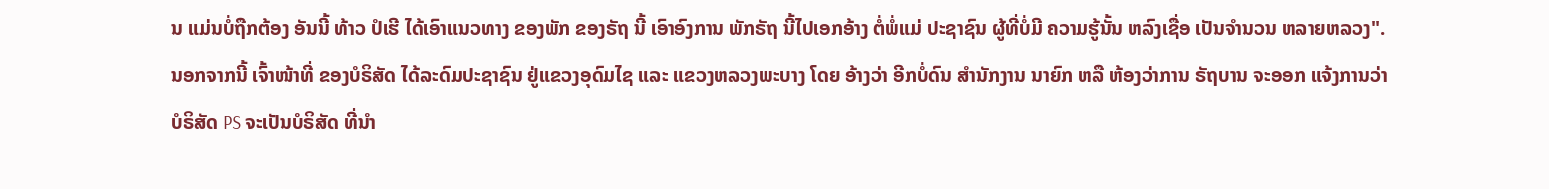ນ ແມ່ນບໍ່ຖືກຕ້ອງ ອັນນີ້ ທ້າວ ປໍເຮີ ໄດ້ເອົາແນວທາງ ຂອງພັກ ຂອງຣັຖ ນີ້ ເອົາອົງການ ພັກຣັຖ ນີ້ໄປເອກອ້າງ ຕໍ່ພໍ່ແມ່ ປະຊາຊົນ ຜູ້ທີ່ບໍ່ມີ ຄວາມຮູ້ນັ້ນ ຫລົງເຊື່ອ ເປັນຈຳນວນ ຫລາຍຫລວງ".
ນອກຈາກນີ້ ເຈົ້າໜ້າທີ່ ຂອງບໍຣິສັດ ໄດ້ລະດົມປະຊາຊົນ ຢູ່ແຂວງອຸດົມໄຊ ແລະ ແຂວງຫລວງພະບາງ ໂດຍ ອ້າງວ່າ ອີກບໍ່ດົນ ສຳນັກງານ ນາຍົກ ຫລື ຫ້ອງວ່າການ ຣັຖບານ ຈະອອກ ແຈ້ງການວ່າ ບໍຣິສັດ PS ຈະເປັນບໍຣິສັດ ທີ່ນຳ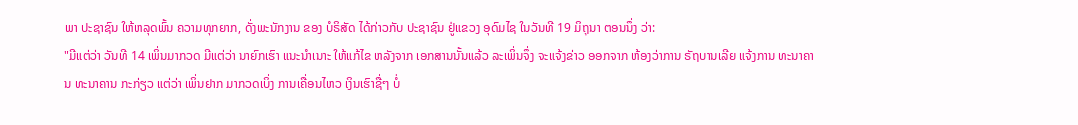ພາ ປະຊາຊົນ ໃຫ້ຫລຸດພົ້ນ ຄວາມທຸກຍາກ, ດັ່ງພະນັກງານ ຂອງ ບໍຣິສັດ ໄດ້ກ່າວກັບ ປະຊາຊົນ ຢູ່ແຂວງ ອຸດົມໄຊ ໃນວັນທີ 19 ມິຖຸນາ ຕອນນຶ່ງ ວ່າ:
"ມີແຕ່ວ່າ ວັນທີ 14 ເພິ່ນມາກວດ ມີແຕ່ວ່າ ນາຍົກເຮົາ ແນະນຳເນາະ ໃຫ້ແກ້ໄຂ ຫລັງຈາກ ເອກສານນັ້ນແລ້ວ ລະເພິ່ນຈຶ່ງ ຈະແຈ້ງຂ່າວ ອອກຈາກ ຫ້ອງວ່າການ ຣັຖບານເລີຍ ແຈ້ງການ ທະນາຄານ ທະນາຄານ ກະກ່ຽວ ແຕ່ວ່າ ເພິ່ນຢາກ ມາກວດເບິ່ງ ການເຄື່ອນໄຫວ ເງິນເຮົາຊື່ໆ ບໍ່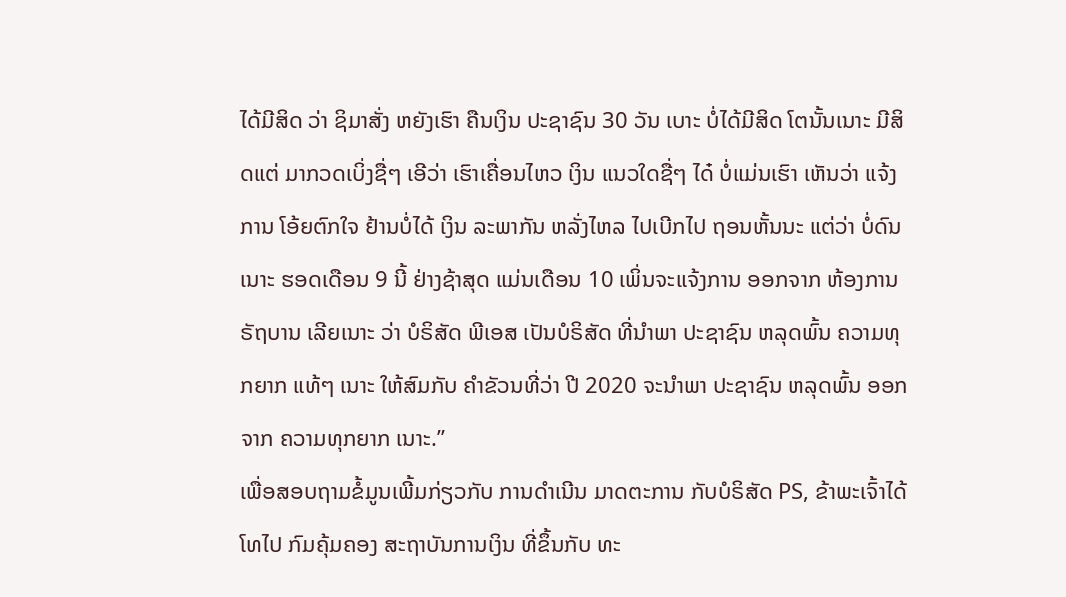ໄດ້ມີສິດ ວ່າ ຊິມາສັ່ງ ຫຍັງເຮົາ ຄືນເງິນ ປະຊາຊົນ 30 ວັນ ເບາະ ບໍ່ໄດ້ມີສິດ ໂຕນັ້ນເນາະ ມີສິດແຕ່ ມາກວດເບິ່ງຊື່ໆ ເອີວ່າ ເຮົາເຄື່ອນໄຫວ ເງິນ ແນວໃດຊື່ໆ ໄດ໋ ບໍ່ແມ່ນເຮົາ ເຫັນວ່າ ແຈ້ງການ ໂອ້ຍຕົກໃຈ ຢ້ານບໍ່ໄດ້ ເງິນ ລະພາກັນ ຫລັ່ງໄຫລ ໄປເບີກໄປ ຖອນຫັ້ນນະ ແຕ່ວ່າ ບໍ່ດົນເນາະ ຮອດເດືອນ 9 ນີ້ ຢ່າງຊ້າສຸດ ແມ່ນເດືອນ 10 ເພິ່ນຈະແຈ້ງການ ອອກຈາກ ຫ້ອງການ ຣັຖບານ ເລີຍເນາະ ວ່າ ບໍຣິສັດ ພີເອສ ເປັນບໍຣິສັດ ທີ່ນຳພາ ປະຊາຊົນ ຫລຸດພົ້ນ ຄວາມທຸກຍາກ ແທ້ໆ ເນາະ ໃຫ້ສົມກັບ ຄຳຂັວນທີ່ວ່າ ປີ 2020 ຈະນຳພາ ປະຊາຊົນ ຫລຸດພົ້ນ ອອກຈາກ ຄວາມທຸກຍາກ ເນາະ.”
ເພື່ອສອບຖາມຂໍ້ມູນເພີ້ມກ່ຽວກັບ ການດຳເນີນ ມາດຕະການ ກັບບໍຣິສັດ PS, ຂ້າພະເຈົ້າໄດ້ ໂທໄປ ກົມຄຸ້ມຄອງ ສະຖາບັນການເງິນ ທີ່ຂຶ້ນກັບ ທະ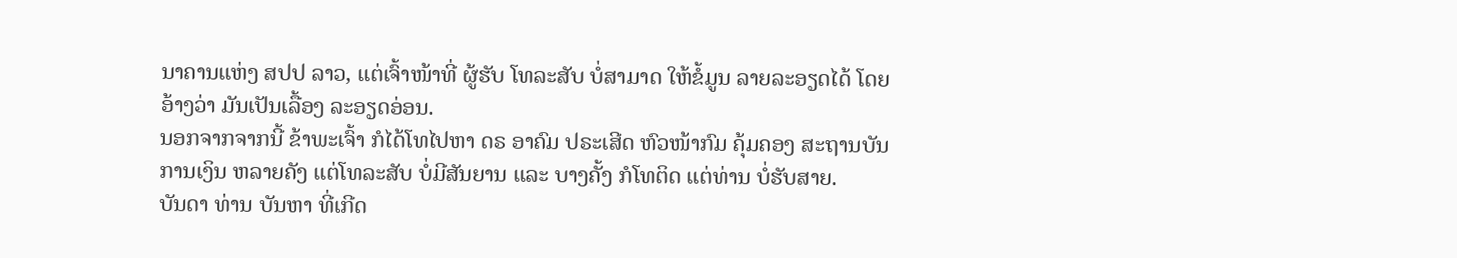ນາຄານແຫ່ງ ສປປ ລາວ, ແຕ່ເຈົ້າໜ້າທີ່ ຜູ້ຮັບ ໂທລະສັບ ບໍ່ສາມາດ ໃຫ້ຂໍ້ມູນ ລາຍລະອຽດໄດ້ ໂດຍ ອ້າງວ່າ ມັນເປັນເລື້ອງ ລະອຽດອ່ອນ.
ນອກຈາກຈາກນີ້ ຂ້າພະເຈົ້າ ກໍໄດ້ໂທໄປຫາ ດຣ ອາຄົມ ປຣະເສີດ ຫົວໜ້າກົມ ຄຸ້ມຄອງ ສະຖານບັນ ການເງິນ ຫລາຍຄັງ ແຕ່ໂທລະສັບ ບໍ່ມີສັນຍານ ແລະ ບາງຄັ້ງ ກໍໂທຕິດ ແຕ່ທ່ານ ບໍ່ຮັບສາຍ.
ບັນດາ ທ່ານ ບັນຫາ ທີ່ເກີດ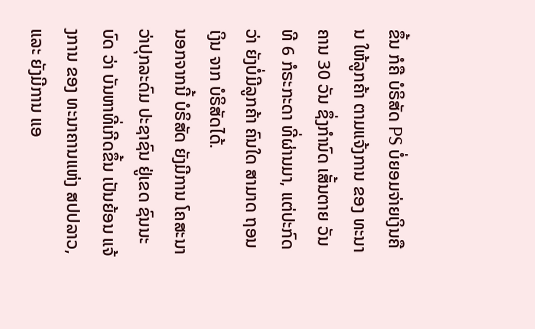ຂຶ້ນ ກໍຄື ບໍຣິສັດ PS ບໍ່ຍອມຈ່າຍເງິນຄືນ ໃຫ້ລູກຄ້າ ຕາມແຈ້ງການ ຂອງ ທະນາຄານ 30 ວັນ ຊຶ່ງກຳນົດ ເສັ້ນຕາຍ ວັນທີ 6 ກໍຣະກະດາ ທີ່ຜ່ານມາ, ແຕ່ປະກົດວ່າ ຍັງບໍ່ມີລູກຄ້າ ຄົນໃດ ສາມາດ ຖອນເງິນ ຈາກ ບໍຣິສັດໄດ້.
ນອກຈາກນີ້ ບໍຣິສັດ ຍັງມີການ ໂຄສະນາ ວ່າປຸກລະດົມ ປະຊາຊົນ ຢູ່ເຂດ ຊົນນະບົດ ວ່າ ບັນຫາທີ່ເກີດຂຶ້ນ ເປັນຍ້ອນ ແຈ້ງການ ຂອງ ທະນາຄານແຫ່ງ ສປປລາວ, ແລະ ຍັງມີການ ແອ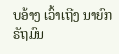ບອ້າງ ເວົ້າເຖີງ ນາຍົກ ຣັຖມົນ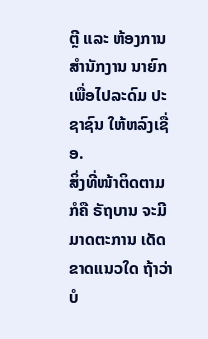ຕຼີ ແລະ ຫ້ອງການ ສຳນັກງານ ນາຍົກ ເພື່ອໄປລະດົມ ປະຊາຊົນ ໃຫ້ຫລົງເຊື່ອ.
ສິ່ງທີ່ໜ້າຕິດຕາມ ກໍຄື ຣັຖບານ ຈະມີມາດຕະການ ເດັດຂາດແນວໃດ ຖ້າວ່າ ບໍ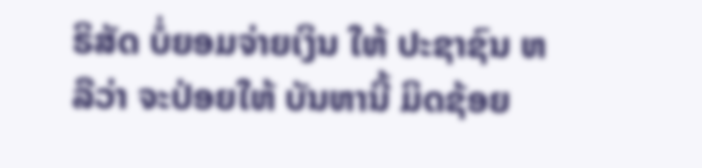ຣິສັດ ບໍ່ຍອມຈ່າຍເງິນ ໃຫ້ ປະຊາຊົນ ຫລືວ່າ ຈະປ່ອຍໃຫ້ ບັນຫານີ້ ມິດຊ້ອຍ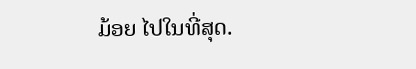ມ້ອຍ ໄປໃນທີ່ສຸດ.